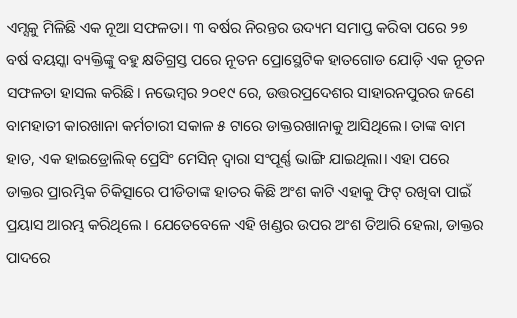ଏମ୍ସକୁ ମିଳିଛି ଏକ ନୂଆ ସଫଳତା। ୩ ବର୍ଷର ନିରନ୍ତର ଉଦ୍ୟମ ସମାପ୍ତ କରିବା ପରେ ୨୭ ବର୍ଷ ବୟସ୍କା ବ୍ୟକ୍ତିଙ୍କୁ ବହୁ କ୍ଷତିଗ୍ରସ୍ତ ପରେ ନୂତନ ପ୍ରୋସ୍ଥେଟିକ ହାତଗୋଡ ଯୋଡ଼ି ଏକ ନୂତନ ସଫଳତା ହାସଲ କରିଛି। ନଭେମ୍ବର ୨୦୧୯ ରେ, ଉତ୍ତରପ୍ରଦେଶର ସାହାରନପୁରର ଜଣେ ବାମହାତୀ କାରଖାନା କର୍ମଚାରୀ ସକାଳ ୫ ଟାରେ ଡାକ୍ତରଖାନାକୁ ଆସିଥିଲେ। ତାଙ୍କ ବାମ ହାତ, ଏକ ହାଇଡ୍ରୋଲିକ୍ ପ୍ରେସିଂ ମେସିନ୍ ଦ୍ୱାରା ସଂପୂର୍ଣ୍ଣ ଭାଙ୍ଗି ଯାଇଥିଲା। ଏହା ପରେ ଡାକ୍ତର ପ୍ରାରମ୍ଭିକ ଚିକିତ୍ସାରେ ପୀଡିତାଙ୍କ ହାତର କିଛି ଅଂଶ କାଟି ଏହାକୁ ଫିଟ୍ ରଖିବା ପାଇଁ ପ୍ରୟାସ ଆରମ୍ଭ କରିଥିଲେ । ଯେତେବେଳେ ଏହି ଖଣ୍ଡର ଉପର ଅଂଶ ତିଆରି ହେଲା, ଡାକ୍ତର ପାଦରେ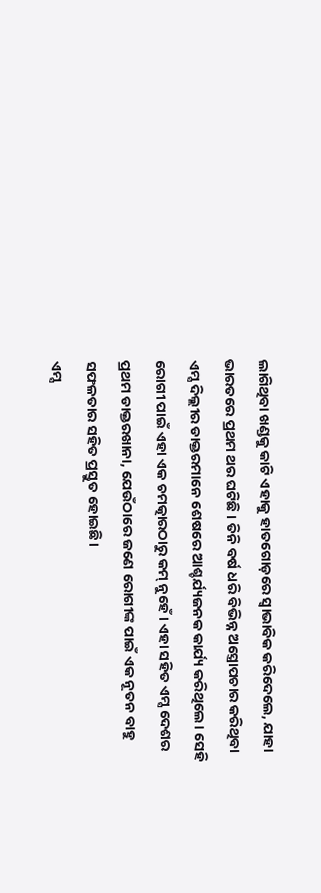ଲାଗିଥିବା ଖଣ୍ଡକୁ କାଟି ଏହାକୁ ହାତଗୋଡ଼ରେ ସ୍ୱାଭାବିକ କରିଦେଲେ, ଯାହା ଭାରତରେ ପ୍ରଥମ ଥର ଘଟିଛି । ତିନି ବର୍ଷ ଧରି ବିଭିନ୍ନ ଅସ୍ତ୍ରୋପଚାର କରିଥିବା ଏମ୍ସ ଦିଲ୍ଲୀର ଡାକ୍ତରମାନେ ଶେଷରେ ଆଶ୍ଚର୍ଯ୍ୟଜନକ କାର୍ଯ୍ୟ କରିଥିଲେ। ସେହି ରୋଗୀ ପାଇଁ ଏହା ଏକ ଚମତ୍କାରଠାରୁ କମ୍ ନୁହେଁ। ଏହା ସହିତ ଏମ୍ସ ଦେଶର ପ୍ରଥମ ଡାକ୍ତରଖାନା, ଯେଉଁଠାରେ ଜଣେ ରୋଗୀଙ୍କ ପାଇଁ ଏକ ନୂତନ ବାହୁ ସଫଳତାର ସହିତ ପ୍ରସ୍ତୁତ ହୋଇଛି।
ଏମ୍ସ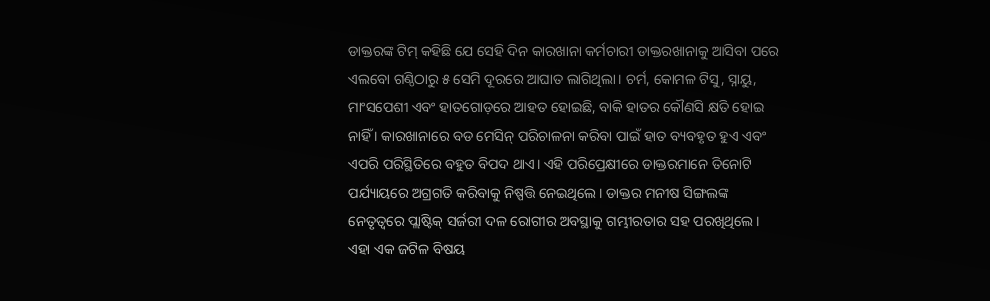ଡାକ୍ତରଙ୍କ ଟିମ୍ କହିଛି ଯେ ସେହି ଦିନ କାରଖାନା କର୍ମଚାରୀ ଡାକ୍ତରଖାନାକୁ ଆସିବା ପରେ ଏଲବୋ ଗଣ୍ଠିଠାରୁ ୫ ସେମି ଦୂରରେ ଆଘାତ ଲାଗିଥିଲା। ଚର୍ମ, କୋମଳ ଟିସୁ, ସ୍ନାୟୁ, ମାଂସପେଶୀ ଏବଂ ହାତଗୋଡ଼ରେ ଆହତ ହୋଇଛି, ବାକି ହାତର କୌଣସି କ୍ଷତି ହୋଇ ନାହିଁ । କାରଖାନାରେ ବଡ ମେସିନ୍ ପରିଚାଳନା କରିବା ପାଇଁ ହାତ ବ୍ୟବହୃତ ହୁଏ ଏବଂ ଏପରି ପରିସ୍ଥିତିରେ ବହୁତ ବିପଦ ଥାଏ। ଏହି ପରିପ୍ରେକ୍ଷୀରେ ଡାକ୍ତରମାନେ ତିନୋଟି ପର୍ଯ୍ୟାୟରେ ଅଗ୍ରଗତି କରିବାକୁ ନିଷ୍ପତ୍ତି ନେଇଥିଲେ। ଡାକ୍ତର ମନୀଷ ସିଙ୍ଗଲଙ୍କ ନେତୃତ୍ୱରେ ପ୍ଲାଷ୍ଟିକ୍ ସର୍ଜରୀ ଦଳ ରୋଗୀର ଅବସ୍ଥାକୁ ଗମ୍ଭୀରତାର ସହ ପରଖିଥିଲେ। ଏହା ଏକ ଜଟିଳ ବିଷୟ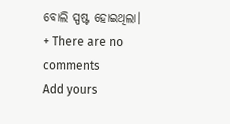ବୋଲି ସ୍ପଷ୍ଟ ହୋଇଥିଲା।
+ There are no comments
Add yours